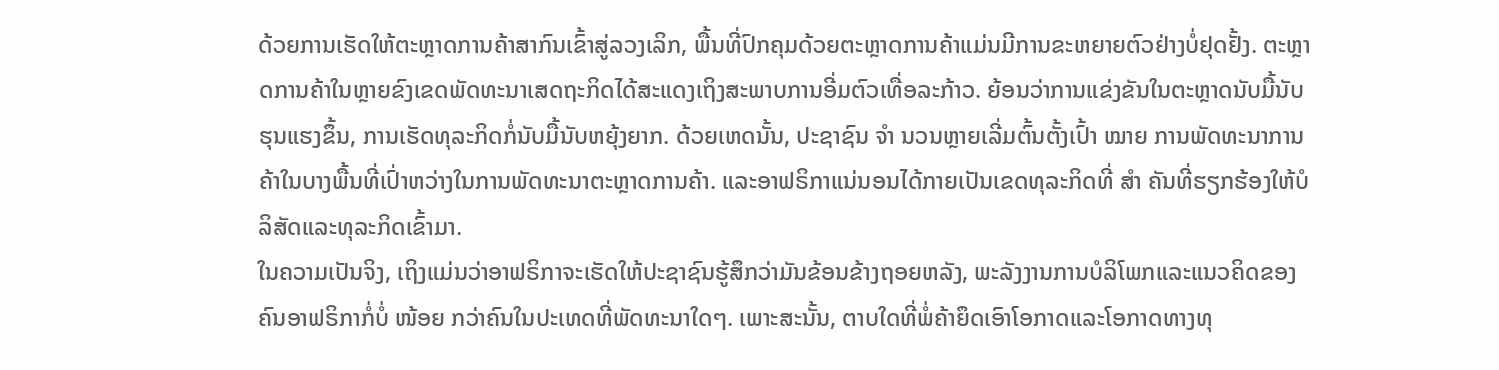ດ້ວຍການເຮັດໃຫ້ຕະຫຼາດການຄ້າສາກົນເຂົ້າສູ່ລວງເລິກ, ພື້ນທີ່ປົກຄຸມດ້ວຍຕະຫຼາດການຄ້າແມ່ນມີການຂະຫຍາຍຕົວຢ່າງບໍ່ຢຸດຢັ້ງ. ຕະຫຼາດການຄ້າໃນຫຼາຍຂົງເຂດພັດທະນາເສດຖະກິດໄດ້ສະແດງເຖິງສະພາບການອີ່ມຕົວເທື່ອລະກ້າວ. ຍ້ອນວ່າການແຂ່ງຂັນໃນຕະຫຼາດນັບມື້ນັບຮຸນແຮງຂຶ້ນ, ການເຮັດທຸລະກິດກໍ່ນັບມື້ນັບຫຍຸ້ງຍາກ. ດ້ວຍເຫດນັ້ນ, ປະຊາຊົນ ຈຳ ນວນຫຼາຍເລີ່ມຕົ້ນຕັ້ງເປົ້າ ໝາຍ ການພັດທະນາການຄ້າໃນບາງພື້ນທີ່ເປົ່າຫວ່າງໃນການພັດທະນາຕະຫຼາດການຄ້າ. ແລະອາຟຣິກາແນ່ນອນໄດ້ກາຍເປັນເຂດທຸລະກິດທີ່ ສຳ ຄັນທີ່ຮຽກຮ້ອງໃຫ້ບໍລິສັດແລະທຸລະກິດເຂົ້າມາ.
ໃນຄວາມເປັນຈິງ, ເຖິງແມ່ນວ່າອາຟຣິກາຈະເຮັດໃຫ້ປະຊາຊົນຮູ້ສຶກວ່າມັນຂ້ອນຂ້າງຖອຍຫລັງ, ພະລັງງານການບໍລິໂພກແລະແນວຄິດຂອງຄົນອາຟຣິກາກໍ່ບໍ່ ໜ້ອຍ ກວ່າຄົນໃນປະເທດທີ່ພັດທະນາໃດໆ. ເພາະສະນັ້ນ, ຕາບໃດທີ່ພໍ່ຄ້າຍຶດເອົາໂອກາດແລະໂອກາດທາງທຸ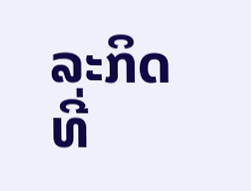ລະກິດທີ່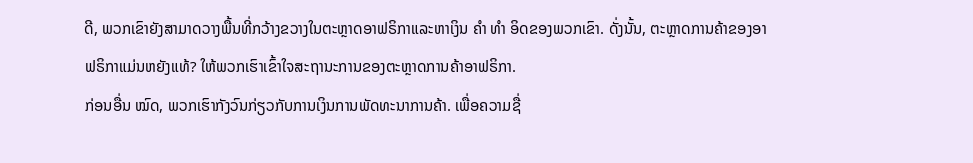ດີ, ພວກເຂົາຍັງສາມາດວາງພື້ນທີ່ກວ້າງຂວາງໃນຕະຫຼາດອາຟຣິກາແລະຫາເງິນ ຄຳ ທຳ ອິດຂອງພວກເຂົາ. ດັ່ງນັ້ນ, ຕະຫຼາດການຄ້າຂອງອາຟຣິກາແມ່ນຫຍັງແທ້? ໃຫ້ພວກເຮົາເຂົ້າໃຈສະຖານະການຂອງຕະຫຼາດການຄ້າອາຟຣິກາ.
ກ່ອນອື່ນ ໝົດ, ພວກເຮົາກັງວົນກ່ຽວກັບການເງິນການພັດທະນາການຄ້າ. ເພື່ອຄວາມຊື່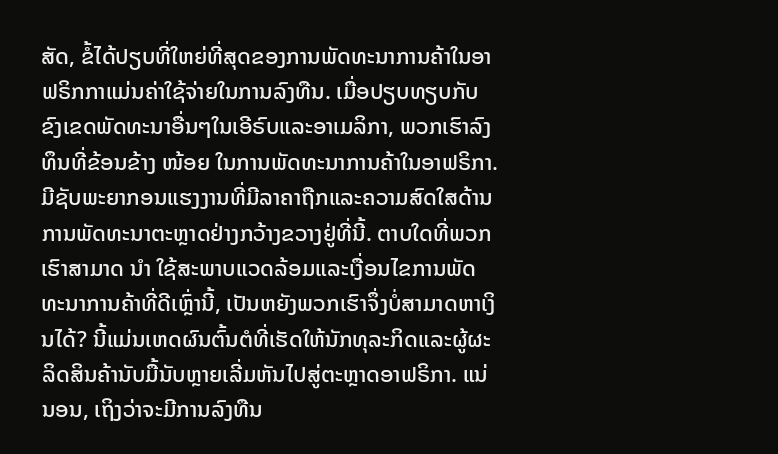ສັດ, ຂໍ້ໄດ້ປຽບທີ່ໃຫຍ່ທີ່ສຸດຂອງການພັດທະນາການຄ້າໃນອາຟຣິກກາແມ່ນຄ່າໃຊ້ຈ່າຍໃນການລົງທືນ. ເມື່ອປຽບທຽບກັບຂົງເຂດພັດທະນາອື່ນໆໃນເອີຣົບແລະອາເມລິກາ, ພວກເຮົາລົງທຶນທີ່ຂ້ອນຂ້າງ ໜ້ອຍ ໃນການພັດທະນາການຄ້າໃນອາຟຣິກາ. ມີຊັບພະຍາກອນແຮງງານທີ່ມີລາຄາຖືກແລະຄວາມສົດໃສດ້ານການພັດທະນາຕະຫຼາດຢ່າງກວ້າງຂວາງຢູ່ທີ່ນີ້. ຕາບໃດທີ່ພວກເຮົາສາມາດ ນຳ ໃຊ້ສະພາບແວດລ້ອມແລະເງື່ອນໄຂການພັດທະນາການຄ້າທີ່ດີເຫຼົ່ານີ້, ເປັນຫຍັງພວກເຮົາຈຶ່ງບໍ່ສາມາດຫາເງິນໄດ້? ນີ້ແມ່ນເຫດຜົນຕົ້ນຕໍທີ່ເຮັດໃຫ້ນັກທຸລະກິດແລະຜູ້ຜະລິດສິນຄ້ານັບມື້ນັບຫຼາຍເລີ່ມຫັນໄປສູ່ຕະຫຼາດອາຟຣິກາ. ແນ່ນອນ, ເຖິງວ່າຈະມີການລົງທືນ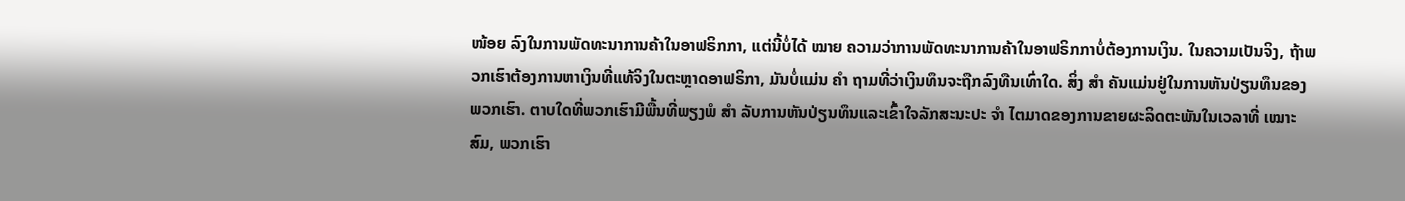ໜ້ອຍ ລົງໃນການພັດທະນາການຄ້າໃນອາຟຣິກກາ, ແຕ່ນີ້ບໍ່ໄດ້ ໝາຍ ຄວາມວ່າການພັດທະນາການຄ້າໃນອາຟຣິກກາບໍ່ຕ້ອງການເງິນ. ໃນຄວາມເປັນຈິງ, ຖ້າພວກເຮົາຕ້ອງການຫາເງິນທີ່ແທ້ຈິງໃນຕະຫຼາດອາຟຣິກາ, ມັນບໍ່ແມ່ນ ຄຳ ຖາມທີ່ວ່າເງິນທຶນຈະຖືກລົງທືນເທົ່າໃດ. ສິ່ງ ສຳ ຄັນແມ່ນຢູ່ໃນການຫັນປ່ຽນທຶນຂອງພວກເຮົາ. ຕາບໃດທີ່ພວກເຮົາມີພື້ນທີ່ພຽງພໍ ສຳ ລັບການຫັນປ່ຽນທຶນແລະເຂົ້າໃຈລັກສະນະປະ ຈຳ ໄຕມາດຂອງການຂາຍຜະລິດຕະພັນໃນເວລາທີ່ ເໝາະ ສົມ, ພວກເຮົາ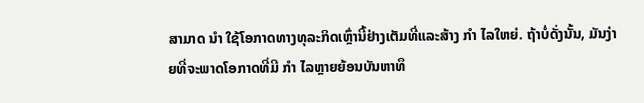ສາມາດ ນຳ ໃຊ້ໂອກາດທາງທຸລະກິດເຫຼົ່ານີ້ຢ່າງເຕັມທີ່ແລະສ້າງ ກຳ ໄລໃຫຍ່. ຖ້າບໍ່ດັ່ງນັ້ນ, ມັນງ່າຍທີ່ຈະພາດໂອກາດທີ່ມີ ກຳ ໄລຫຼາຍຍ້ອນບັນຫາທຶ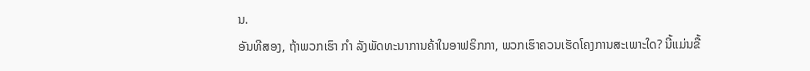ນ.
ອັນທີສອງ, ຖ້າພວກເຮົາ ກຳ ລັງພັດທະນາການຄ້າໃນອາຟຣິກກາ, ພວກເຮົາຄວນເຮັດໂຄງການສະເພາະໃດ? ນີ້ແມ່ນຂື້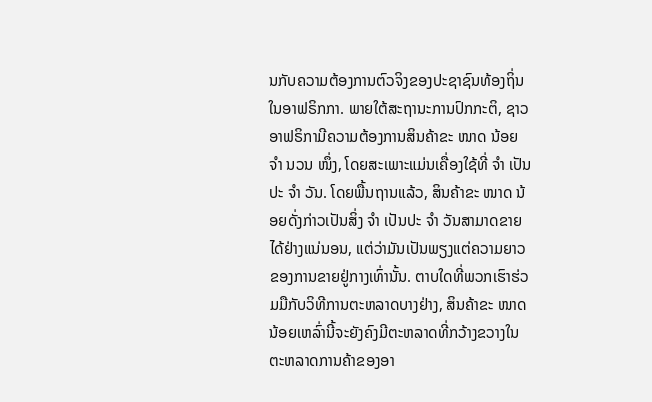ນກັບຄວາມຕ້ອງການຕົວຈິງຂອງປະຊາຊົນທ້ອງຖິ່ນໃນອາຟຣິກກາ. ພາຍໃຕ້ສະຖານະການປົກກະຕິ, ຊາວອາຟຣິກາມີຄວາມຕ້ອງການສິນຄ້າຂະ ໜາດ ນ້ອຍ ຈຳ ນວນ ໜຶ່ງ, ໂດຍສະເພາະແມ່ນເຄື່ອງໃຊ້ທີ່ ຈຳ ເປັນປະ ຈຳ ວັນ. ໂດຍພື້ນຖານແລ້ວ, ສິນຄ້າຂະ ໜາດ ນ້ອຍດັ່ງກ່າວເປັນສິ່ງ ຈຳ ເປັນປະ ຈຳ ວັນສາມາດຂາຍໄດ້ຢ່າງແນ່ນອນ, ແຕ່ວ່າມັນເປັນພຽງແຕ່ຄວາມຍາວຂອງການຂາຍຢູ່ກາງເທົ່ານັ້ນ. ຕາບໃດທີ່ພວກເຮົາຮ່ວມມືກັບວິທີການຕະຫລາດບາງຢ່າງ, ສິນຄ້າຂະ ໜາດ ນ້ອຍເຫລົ່ານີ້ຈະຍັງຄົງມີຕະຫລາດທີ່ກວ້າງຂວາງໃນຕະຫລາດການຄ້າຂອງອາ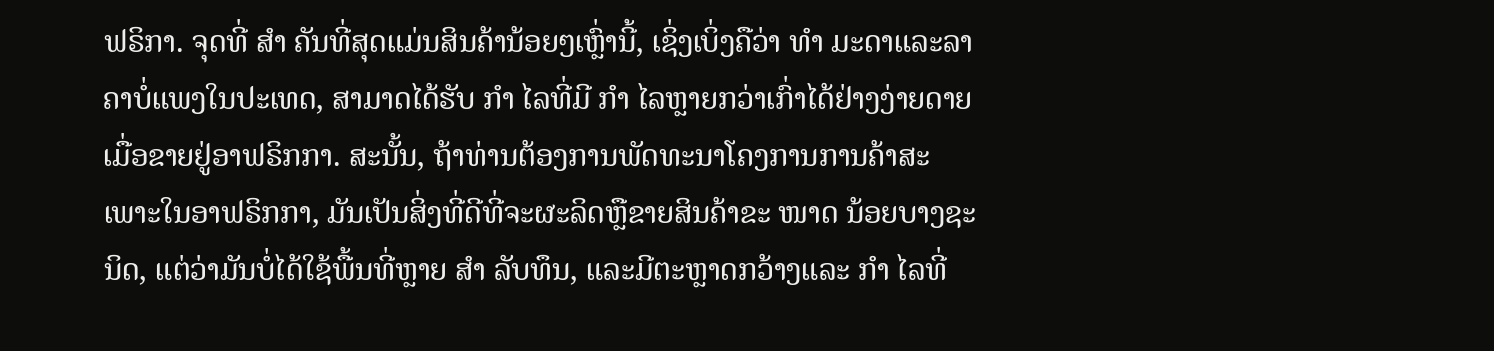ຟຣິກາ. ຈຸດທີ່ ສຳ ຄັນທີ່ສຸດແມ່ນສິນຄ້ານ້ອຍໆເຫຼົ່ານີ້, ເຊິ່ງເບິ່ງຄືວ່າ ທຳ ມະດາແລະລາຄາບໍ່ແພງໃນປະເທດ, ສາມາດໄດ້ຮັບ ກຳ ໄລທີ່ມີ ກຳ ໄລຫຼາຍກວ່າເກົ່າໄດ້ຢ່າງງ່າຍດາຍເມື່ອຂາຍຢູ່ອາຟຣິກກາ. ສະນັ້ນ, ຖ້າທ່ານຕ້ອງການພັດທະນາໂຄງການການຄ້າສະເພາະໃນອາຟຣິກກາ, ມັນເປັນສິ່ງທີ່ດີທີ່ຈະຜະລິດຫຼືຂາຍສິນຄ້າຂະ ໜາດ ນ້ອຍບາງຊະນິດ, ແຕ່ວ່າມັນບໍ່ໄດ້ໃຊ້ພື້ນທີ່ຫຼາຍ ສຳ ລັບທຶນ, ແລະມີຕະຫຼາດກວ້າງແລະ ກຳ ໄລທີ່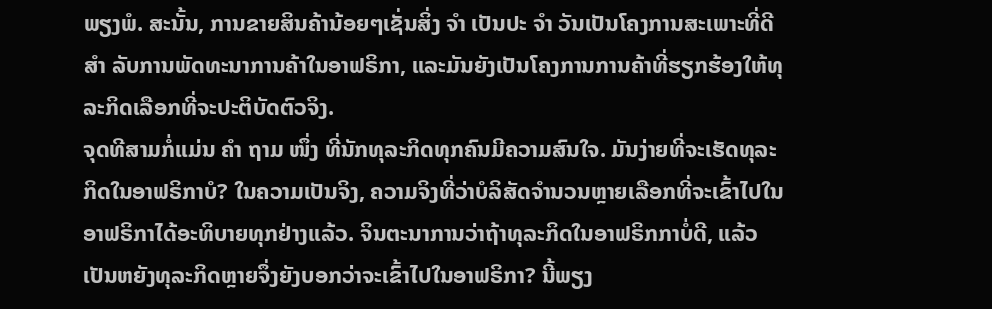ພຽງພໍ. ສະນັ້ນ, ການຂາຍສິນຄ້ານ້ອຍໆເຊັ່ນສິ່ງ ຈຳ ເປັນປະ ຈຳ ວັນເປັນໂຄງການສະເພາະທີ່ດີ ສຳ ລັບການພັດທະນາການຄ້າໃນອາຟຣິກາ, ແລະມັນຍັງເປັນໂຄງການການຄ້າທີ່ຮຽກຮ້ອງໃຫ້ທຸລະກິດເລືອກທີ່ຈະປະຕິບັດຕົວຈິງ.
ຈຸດທີສາມກໍ່ແມ່ນ ຄຳ ຖາມ ໜຶ່ງ ທີ່ນັກທຸລະກິດທຸກຄົນມີຄວາມສົນໃຈ. ມັນງ່າຍທີ່ຈະເຮັດທຸລະກິດໃນອາຟຣິກາບໍ? ໃນຄວາມເປັນຈິງ, ຄວາມຈິງທີ່ວ່າບໍລິສັດຈໍານວນຫຼາຍເລືອກທີ່ຈະເຂົ້າໄປໃນອາຟຣິກາໄດ້ອະທິບາຍທຸກຢ່າງແລ້ວ. ຈິນຕະນາການວ່າຖ້າທຸລະກິດໃນອາຟຣິກກາບໍ່ດີ, ແລ້ວເປັນຫຍັງທຸລະກິດຫຼາຍຈຶ່ງຍັງບອກວ່າຈະເຂົ້າໄປໃນອາຟຣິກາ? ນີ້ພຽງ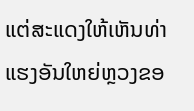ແຕ່ສະແດງໃຫ້ເຫັນທ່າແຮງອັນໃຫຍ່ຫຼວງຂອ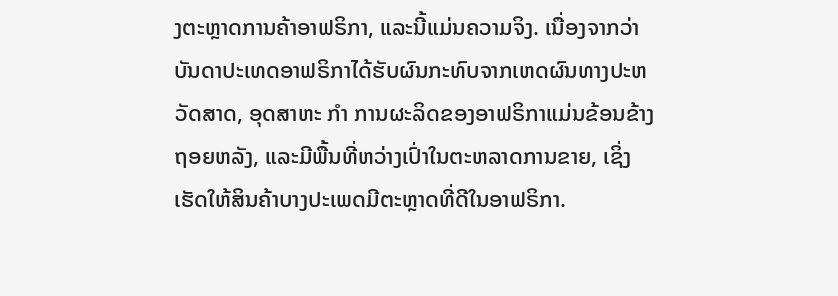ງຕະຫຼາດການຄ້າອາຟຣິກາ, ແລະນີ້ແມ່ນຄວາມຈິງ. ເນື່ອງຈາກວ່າບັນດາປະເທດອາຟຣິກາໄດ້ຮັບຜົນກະທົບຈາກເຫດຜົນທາງປະຫວັດສາດ, ອຸດສາຫະ ກຳ ການຜະລິດຂອງອາຟຣິກາແມ່ນຂ້ອນຂ້າງຖອຍຫລັງ, ແລະມີພື້ນທີ່ຫວ່າງເປົ່າໃນຕະຫລາດການຂາຍ, ເຊິ່ງເຮັດໃຫ້ສິນຄ້າບາງປະເພດມີຕະຫຼາດທີ່ດີໃນອາຟຣິກາ.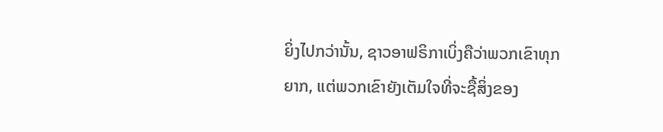ຍິ່ງໄປກວ່ານັ້ນ, ຊາວອາຟຣິກາເບິ່ງຄືວ່າພວກເຂົາທຸກຍາກ, ແຕ່ພວກເຂົາຍັງເຕັມໃຈທີ່ຈະຊື້ສິ່ງຂອງ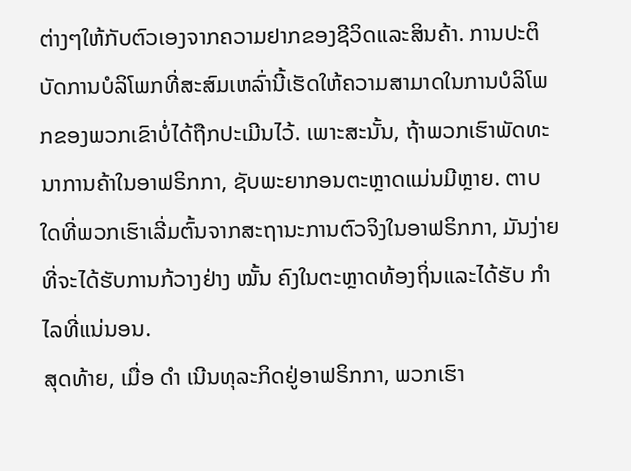ຕ່າງໆໃຫ້ກັບຕົວເອງຈາກຄວາມຢາກຂອງຊີວິດແລະສິນຄ້າ. ການປະຕິບັດການບໍລິໂພກທີ່ສະສົມເຫລົ່ານີ້ເຮັດໃຫ້ຄວາມສາມາດໃນການບໍລິໂພກຂອງພວກເຂົາບໍ່ໄດ້ຖືກປະເມີນໄວ້. ເພາະສະນັ້ນ, ຖ້າພວກເຮົາພັດທະນາການຄ້າໃນອາຟຣິກກາ, ຊັບພະຍາກອນຕະຫຼາດແມ່ນມີຫຼາຍ. ຕາບໃດທີ່ພວກເຮົາເລີ່ມຕົ້ນຈາກສະຖານະການຕົວຈິງໃນອາຟຣິກກາ, ມັນງ່າຍທີ່ຈະໄດ້ຮັບການກ້ວາງຢ່າງ ໝັ້ນ ຄົງໃນຕະຫຼາດທ້ອງຖິ່ນແລະໄດ້ຮັບ ກຳ ໄລທີ່ແນ່ນອນ.
ສຸດທ້າຍ, ເມື່ອ ດຳ ເນີນທຸລະກິດຢູ່ອາຟຣິກກາ, ພວກເຮົາ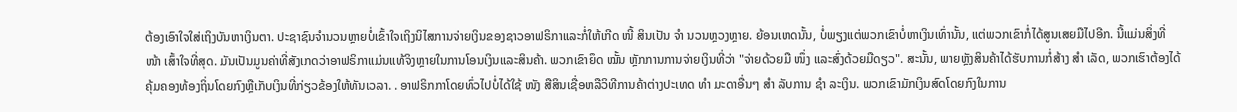ຕ້ອງເອົາໃຈໃສ່ເຖິງບັນຫາເງິນຕາ. ປະຊາຊົນຈໍານວນຫຼາຍບໍ່ເຂົ້າໃຈເຖິງນິໄສການຈ່າຍເງິນຂອງຊາວອາຟຣິກາແລະກໍ່ໃຫ້ເກີດ ໜີ້ ສິນເປັນ ຈຳ ນວນຫຼວງຫຼາຍ. ຍ້ອນເຫດນັ້ນ, ບໍ່ພຽງແຕ່ພວກເຂົາບໍ່ຫາເງິນເທົ່ານັ້ນ, ແຕ່ພວກເຂົາກໍ່ໄດ້ສູນເສຍມືໄປອີກ. ນີ້ແມ່ນສິ່ງທີ່ ໜ້າ ເສົ້າໃຈທີ່ສຸດ. ມັນເປັນມູນຄ່າທີ່ສັງເກດວ່າອາຟຣິກາແມ່ນແທ້ຈິງຫຼາຍໃນການໂອນເງິນແລະສິນຄ້າ. ພວກເຂົາຍຶດ ໝັ້ນ ຫຼັກການການຈ່າຍເງິນທີ່ວ່າ "ຈ່າຍດ້ວຍມື ໜຶ່ງ ແລະສົ່ງດ້ວຍມືດຽວ". ສະນັ້ນ, ພາຍຫຼັງສິນຄ້າໄດ້ຮັບການກໍ່ສ້າງ ສຳ ເລັດ, ພວກເຮົາຕ້ອງໄດ້ຄຸ້ມຄອງທ້ອງຖິ່ນໂດຍກົງຫຼືເກັບເງິນທີ່ກ່ຽວຂ້ອງໃຫ້ທັນເວລາ. . ອາຟຣິກກາໂດຍທົ່ວໄປບໍ່ໄດ້ໃຊ້ ໜັງ ສືສິນເຊື່ອຫລືວິທີການຄ້າຕ່າງປະເທດ ທຳ ມະດາອື່ນໆ ສຳ ລັບການ ຊຳ ລະເງິນ. ພວກເຂົາມັກເງິນສົດໂດຍກົງໃນການ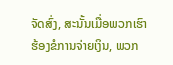ຈັດສົ່ງ, ສະນັ້ນເມື່ອພວກເຮົາຮ້ອງຂໍການຈ່າຍເງິນ, ພວກ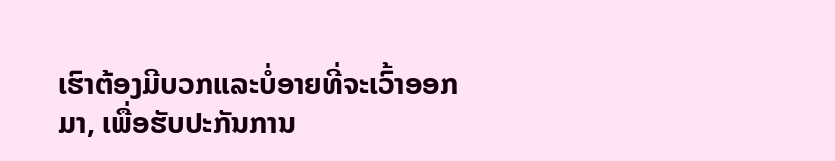ເຮົາຕ້ອງມີບວກແລະບໍ່ອາຍທີ່ຈະເວົ້າອອກມາ, ເພື່ອຮັບປະກັນການ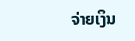ຈ່າຍເງິນ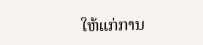ໃຫ້ແກ່ການ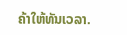ຄ້າໃຫ້ທັນເວລາ.